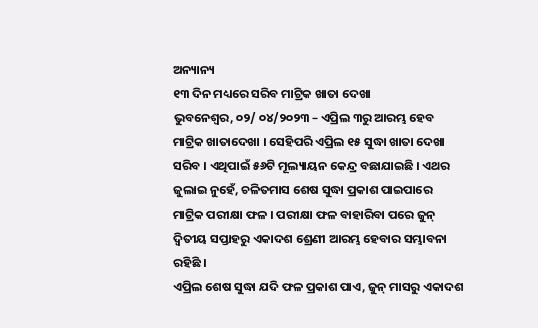ଅନ୍ୟାନ୍ୟ
୧୩ ଦିନ ମଧ୍ୟରେ ସରିବ ମାଟ୍ରିକ ଖାତା ଦେଖା
ଭୁବନେଶ୍ୱର, ୦୨/ ୦୪/୨୦୨୩ – ଏପ୍ରିଲ ୩ରୁ ଆରମ୍ଭ ହେବ ମାଟ୍ରିକ ଖାତାଦେଖା । ସେହିପରି ଏପ୍ରିଲ ୧୫ ସୁଦ୍ଧା ଖାତା ଦେଖା ସରିବ । ଏଥିପାଇଁ ୫୬ଟି ମୂଲ୍ୟାୟନ କେନ୍ଦ୍ର ବଛାଯାଇଛି । ଏଥର ଜୁଲାଇ ନୁହେଁ, ଚଳିତମାସ ଶେଷ ସୁଦ୍ଧା ପ୍ରକାଶ ପାଇପାରେ ମାଟ୍ରିକ ପରୀକ୍ଷା ଫଳ । ପରୀକ୍ଷା ଫଳ ବାହାରିବା ପରେ ଜୁନ୍ ଦ୍ଵିତୀୟ ସପ୍ତାହରୁ ଏକାଦଶ ଶ୍ରେଣୀ ଆରମ୍ଭ ହେବାର ସମ୍ଭାବନା ରହିଛି ।
ଏପ୍ରିଲ ଶେଷ ସୁଦ୍ଧା ଯଦି ଫଳ ପ୍ରକାଶ ପାଏ, ଜୁନ୍ ମାସରୁ ଏକାଦଶ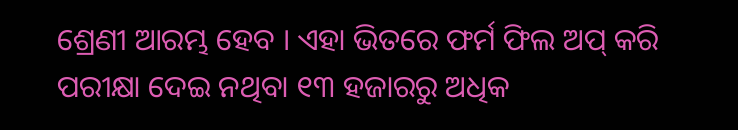ଶ୍ରେଣୀ ଆରମ୍ଭ ହେବ । ଏହା ଭିତରେ ଫର୍ମ ଫିଲ ଅପ୍ କରି ପରୀକ୍ଷା ଦେଇ ନଥିବା ୧୩ ହଜାରରୁ ଅଧିକ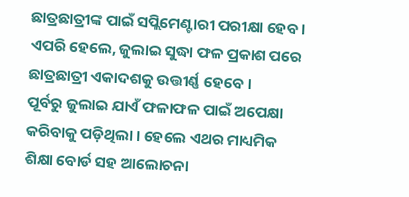ଛାତ୍ରଛାତ୍ରୀଙ୍କ ପାଇଁ ସପ୍ଲିମେଣ୍ଟାରୀ ପରୀକ୍ଷା ହେବ । ଏପରି ହେଲେ, ଜୁଲାଇ ସୁଦ୍ଧା ଫଳ ପ୍ରକାଶ ପରେ ଛାତ୍ରଛାତ୍ରୀ ଏକାଦଶକୁ ଉତ୍ତୀର୍ଣ୍ଣ ହେବେ ।
ପୂର୍ବରୁ ଜୁଲାଇ ଯାଏଁ ଫଳାଫଳ ପାଇଁ ଅପେକ୍ଷା କରିବାକୁ ପଡ଼ିଥିଲା । ହେଲେ ଏଥର ମାଧ୍ୟମିକ ଶିକ୍ଷା ବୋର୍ଡ ସହ ଆଲୋଚନା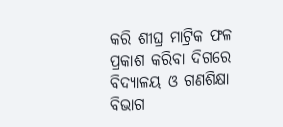କରି ଶୀଘ୍ର ମାଟ୍ରିକ ଫଳ ପ୍ରକାଶ କରିବା ଦିଗରେ ବିଦ୍ୟାଳୟ ଓ ଗଣଶିକ୍ଷା ବିଭାଗ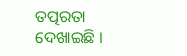ତତ୍ପରତା ଦେଖାଇଛି ।